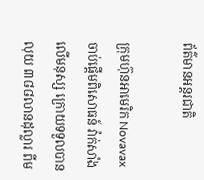ព័ត៌មានអន្តរជាតិ

ក្រុមហ៊ុនអាមេរិក Novavax ចាប់ផ្តើមពិសោធន៍ វ៉ាក់សាំងលើមនុស្ស ក្រោយទទួលបានលុយ ៣៨៨លានដុល្លារ ពីម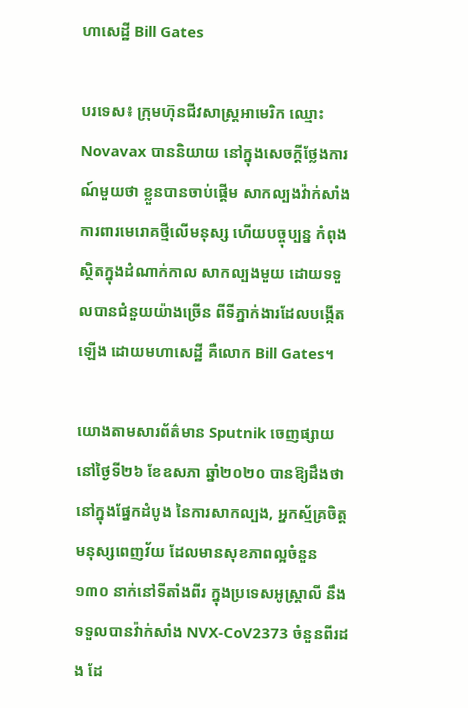ហាសេដ្ឋី Bill Gates

បរទេស៖ ក្រុមហ៊ុនជីវសាស្ត្រអាមេរិក ឈ្មោះ Novavax បាននិយាយ នៅក្នុងសេចក្តីថ្លែងការណ៍មួយថា ខ្លួនបានចាប់ផ្តើម សាកល្បងវ៉ាក់សាំង ការពារមេរោគថ្មីលើមនុស្ស ហើយបច្ចុប្បន្ន កំពុងស្ថិតក្នុងដំណាក់កាល សាកល្បងមួយ ដោយទទួលបានជំនួយយ៉ាងច្រើន ពីទីភ្នាក់ងារដែលបង្កើតឡើង ដោយមហាសេដ្ឋី គឺលោក Bill Gates។

យោងតាមសារព័ត៌មាន Sputnik ចេញផ្សាយនៅថ្ងៃទី២៦ ខែឧសភា ឆ្នាំ២០២០ បានឱ្យដឹងថា នៅក្នុងផ្នែកដំបូង នៃការសាកល្បង, អ្នកស្ម័គ្រចិត្តមនុស្សពេញវ័យ ដែលមានសុខភាពល្អចំនួន ១៣០ នាក់នៅទីតាំងពីរ ក្នុងប្រទេសអូស្ត្រាលី នឹងទទួលបានវ៉ាក់សាំង NVX-CoV2373 ចំនួនពីរដង ដែ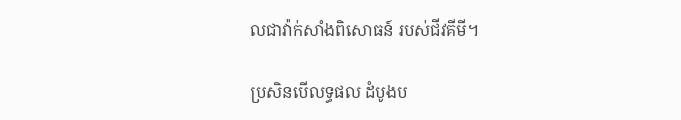លជាវ៉ាក់សាំងពិសោធន៍ របស់ជីវគីមី។

ប្រសិនបើលទ្ធផល ដំបូងប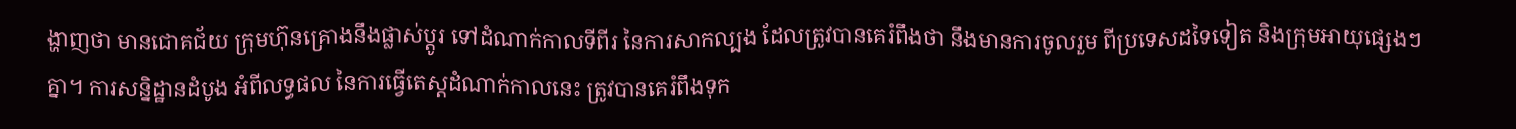ង្ហាញថា មានជោគជ័យ ក្រុមហ៊ុនគ្រោងនឹងផ្លាស់ប្តូរ ទៅដំណាក់កាលទីពីរ នៃការសាកល្បង ដែលត្រូវបានគេរំពឹងថា នឹងមានការចូលរួម ពីប្រទេសដទៃទៀត និងក្រុមអាយុផ្សេងៗគ្នា។ ការសន្និដ្ឋានដំបូង អំពីលទ្ធផល នៃការធ្វើតេស្តដំណាក់កាលនេះ ត្រូវបានគេរំពឹងទុក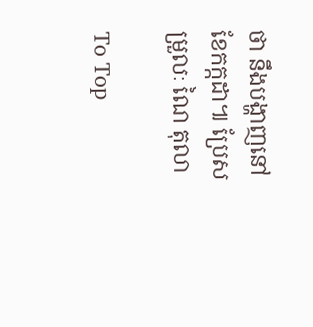ថា នឹងបង្ហាញនៅខែកក្កដា៕ ប្រែសម្រួលៈ ណៃ តុលា

To Top